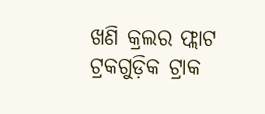ଖଣି କ୍ରଲର ଫ୍ଲାଟ ଟ୍ରକଗୁଡ଼ିକ ଟ୍ରାକ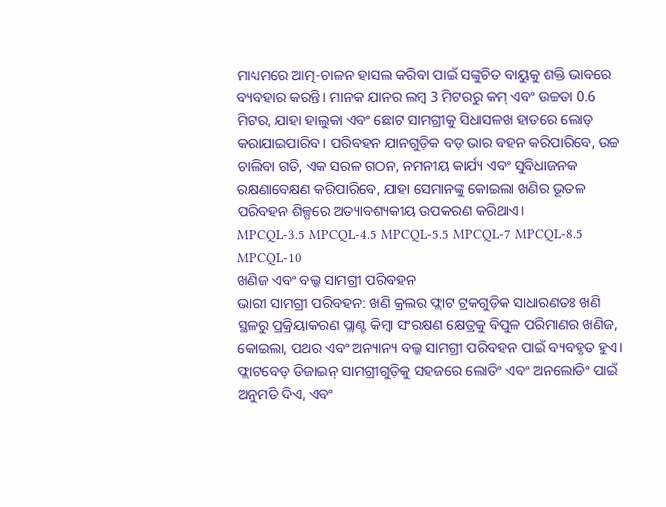ମାଧ୍ୟମରେ ଆତ୍ମ-ଚାଳନ ହାସଲ କରିବା ପାଇଁ ସଙ୍କୁଚିତ ବାୟୁକୁ ଶକ୍ତି ଭାବରେ ବ୍ୟବହାର କରନ୍ତି। ମାନକ ଯାନର ଲମ୍ବ 3 ମିଟରରୁ କମ୍ ଏବଂ ଉଚ୍ଚତା 0.6 ମିଟର, ଯାହା ହାଲୁକା ଏବଂ ଛୋଟ ସାମଗ୍ରୀକୁ ସିଧାସଳଖ ହାତରେ ଲୋଡ୍ କରାଯାଇପାରିବ। ପରିବହନ ଯାନଗୁଡ଼ିକ ବଡ଼ ଭାର ବହନ କରିପାରିବେ, ଉଚ୍ଚ ଚାଲିବା ଗତି, ଏକ ସରଳ ଗଠନ, ନମନୀୟ କାର୍ଯ୍ୟ ଏବଂ ସୁବିଧାଜନକ ରକ୍ଷଣାବେକ୍ଷଣ କରିପାରିବେ, ଯାହା ସେମାନଙ୍କୁ କୋଇଲା ଖଣିର ଭୂତଳ ପରିବହନ ଶିଳ୍ପରେ ଅତ୍ୟାବଶ୍ୟକୀୟ ଉପକରଣ କରିଥାଏ।
MPCQL-3.5 MPCQL-4.5 MPCQL-5.5 MPCQL-7 MPCQL-8.5 MPCQL-10
ଖଣିଜ ଏବଂ ବଲ୍କ ସାମଗ୍ରୀ ପରିବହନ
ଭାରୀ ସାମଗ୍ରୀ ପରିବହନ: ଖଣି କ୍ରଲର ଫ୍ଲାଟ ଟ୍ରକଗୁଡ଼ିକ ସାଧାରଣତଃ ଖଣି ସ୍ଥଳରୁ ପ୍ରକ୍ରିୟାକରଣ ପ୍ଲାଣ୍ଟ କିମ୍ବା ସଂରକ୍ଷଣ କ୍ଷେତ୍ରକୁ ବିପୁଳ ପରିମାଣର ଖଣିଜ, କୋଇଲା, ପଥର ଏବଂ ଅନ୍ୟାନ୍ୟ ବଲ୍କ ସାମଗ୍ରୀ ପରିବହନ ପାଇଁ ବ୍ୟବହୃତ ହୁଏ। ଫ୍ଲାଟବେଡ୍ ଡିଜାଇନ୍ ସାମଗ୍ରୀଗୁଡ଼ିକୁ ସହଜରେ ଲୋଡିଂ ଏବଂ ଅନଲୋଡିଂ ପାଇଁ ଅନୁମତି ଦିଏ, ଏବଂ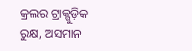କ୍ରଲର ଟ୍ରାକ୍ଗୁଡ଼ିକ ରୁକ୍ଷ, ଅସମାନ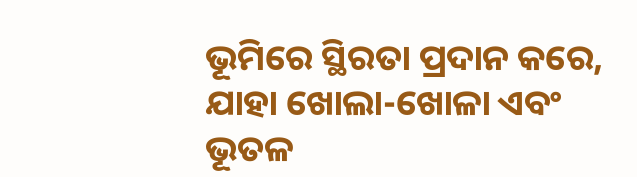ଭୂମିରେ ସ୍ଥିରତା ପ୍ରଦାନ କରେ, ଯାହା ଖୋଲା-ଖୋଳା ଏବଂ ଭୂତଳ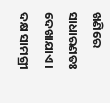ଖଣିରେ ସାଧାରଣତଃ ଦେଖାଯାଏ।
ଦକ୍ଷ ସାମଗ୍ରୀ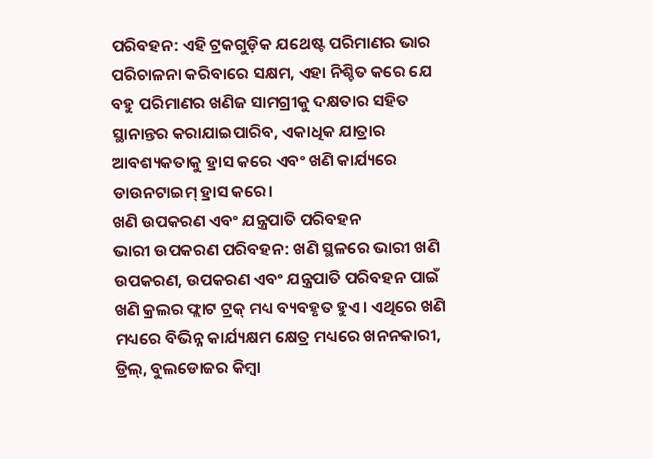ପରିବହନ: ଏହି ଟ୍ରକଗୁଡ଼ିକ ଯଥେଷ୍ଟ ପରିମାଣର ଭାର ପରିଚାଳନା କରିବାରେ ସକ୍ଷମ, ଏହା ନିଶ୍ଚିତ କରେ ଯେ ବହୁ ପରିମାଣର ଖଣିଜ ସାମଗ୍ରୀକୁ ଦକ୍ଷତାର ସହିତ ସ୍ଥାନାନ୍ତର କରାଯାଇପାରିବ, ଏକାଧିକ ଯାତ୍ରାର ଆବଶ୍ୟକତାକୁ ହ୍ରାସ କରେ ଏବଂ ଖଣି କାର୍ଯ୍ୟରେ ଡାଉନଟାଇମ୍ ହ୍ରାସ କରେ।
ଖଣି ଉପକରଣ ଏବଂ ଯନ୍ତ୍ରପାତି ପରିବହନ
ଭାରୀ ଉପକରଣ ପରିବହନ: ଖଣି ସ୍ଥଳରେ ଭାରୀ ଖଣି ଉପକରଣ, ଉପକରଣ ଏବଂ ଯନ୍ତ୍ରପାତି ପରିବହନ ପାଇଁ ଖଣି କ୍ରଲର ଫ୍ଲାଟ ଟ୍ରକ୍ ମଧ୍ୟ ବ୍ୟବହୃତ ହୁଏ। ଏଥିରେ ଖଣି ମଧ୍ୟରେ ବିଭିନ୍ନ କାର୍ଯ୍ୟକ୍ଷମ କ୍ଷେତ୍ର ମଧ୍ୟରେ ଖନନକାରୀ, ଡ୍ରିଲ୍, ବୁଲଡୋଜର କିମ୍ବା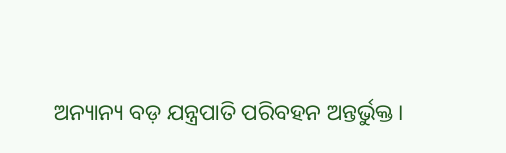ଅନ୍ୟାନ୍ୟ ବଡ଼ ଯନ୍ତ୍ରପାତି ପରିବହନ ଅନ୍ତର୍ଭୁକ୍ତ।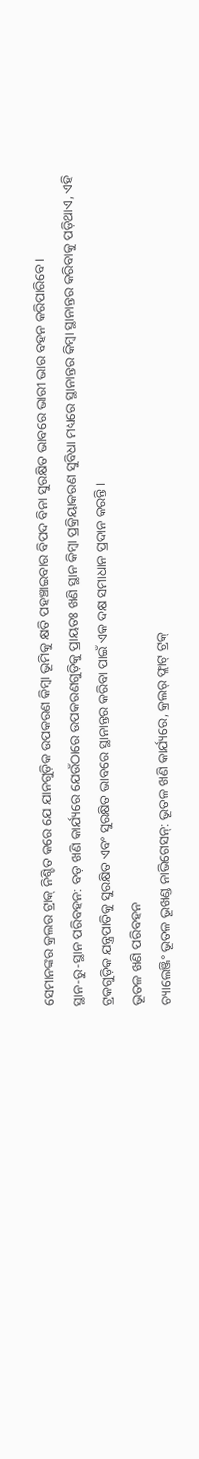ସେମାନଙ୍କର କ୍ରଲର ଟ୍ରାକ୍ ନିଶ୍ଚିତ କରେ ଯେ ଯାନଗୁଡ଼ିକ ଉପକରଣ କିମ୍ବା ଭୂମିକୁ କ୍ଷତି ପହଞ୍ଚାଇବାର ବିପଦ ବିନା ସୁରକ୍ଷିତ ଭାବରେ ଭାରୀ ଭାର ବହନ କରିପାରିବେ।
ସ୍ଥାନ-ରୁ-ସ୍ଥାନ ପରିବହନ: ବଡ଼ ଖଣି କାର୍ଯ୍ୟରେ ଯେଉଁଠାରେ ଉପକରଣଗୁଡ଼ିକୁ ପ୍ରାୟତଃ ଖଣି ସ୍ଥାନ କିମ୍ବା ପ୍ରକ୍ରିୟାକରଣ ସୁବିଧା ମଧ୍ୟରେ ସ୍ଥାନାନ୍ତର କିମ୍ବା ସ୍ଥାନାନ୍ତର କରିବାକୁ ପଡ଼ିଥାଏ, ଏହି ଟ୍ରକଗୁଡ଼ିକ ଯନ୍ତ୍ରପାତିକୁ ସୁରକ୍ଷିତ ଏବଂ ସୁରକ୍ଷିତ ଭାବରେ ସ୍ଥାନାନ୍ତର କରିବା ପାଇଁ ଏକ ଦକ୍ଷ ସମାଧାନ ପ୍ରଦାନ କରନ୍ତି।
ଭୂତଳ ଖଣି ପରିବହନ
ଚ୍ୟାଲେଞ୍ଜିଂ ଭୂତଳ ଭୂଖଣ୍ଡ ନାଭିଗେସନ୍: ଭୂତଳ ଖଣି କାର୍ଯ୍ୟରେ, କ୍ରଲର୍ ଫ୍ଲାଟ୍ ଟ୍ରକ୍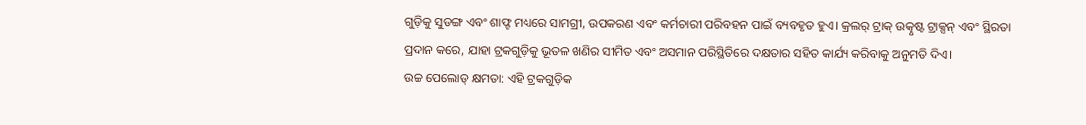ଗୁଡ଼ିକୁ ସୁଡଙ୍ଗ ଏବଂ ଶାଫ୍ଟ ମଧ୍ୟରେ ସାମଗ୍ରୀ, ଉପକରଣ ଏବଂ କର୍ମଚାରୀ ପରିବହନ ପାଇଁ ବ୍ୟବହୃତ ହୁଏ। କ୍ରଲର୍ ଟ୍ରାକ୍ ଉତ୍କୃଷ୍ଟ ଟ୍ରାକ୍ସନ୍ ଏବଂ ସ୍ଥିରତା ପ୍ରଦାନ କରେ, ଯାହା ଟ୍ରକଗୁଡ଼ିକୁ ଭୂତଳ ଖଣିର ସୀମିତ ଏବଂ ଅସମାନ ପରିସ୍ଥିତିରେ ଦକ୍ଷତାର ସହିତ କାର୍ଯ୍ୟ କରିବାକୁ ଅନୁମତି ଦିଏ।
ଉଚ୍ଚ ପେଲୋଡ୍ କ୍ଷମତା: ଏହି ଟ୍ରକଗୁଡ଼ିକ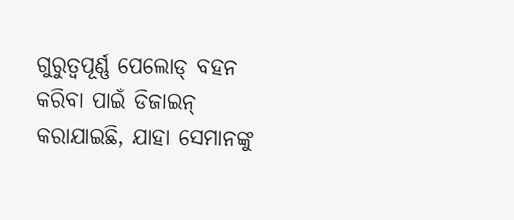ଗୁରୁତ୍ୱପୂର୍ଣ୍ଣ ପେଲୋଡ୍ ବହନ କରିବା ପାଇଁ ଡିଜାଇନ୍ କରାଯାଇଛି, ଯାହା ସେମାନଙ୍କୁ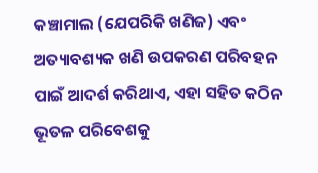କଞ୍ଚାମାଲ (ଯେପରିକି ଖଣିଜ) ଏବଂ ଅତ୍ୟାବଶ୍ୟକ ଖଣି ଉପକରଣ ପରିବହନ ପାଇଁ ଆଦର୍ଶ କରିଥାଏ, ଏହା ସହିତ କଠିନ ଭୂତଳ ପରିବେଶକୁ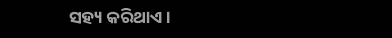ସହ୍ୟ କରିଥାଏ।